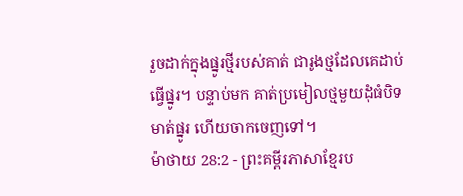រួចដាក់ក្នុងផ្នូរថ្មីរបស់គាត់ ជារូងថ្មដែលគេដាប់ធ្វើផ្នូរ។ បន្ទាប់មក គាត់ប្រមៀលថ្មមួយដុំធំបិទមាត់ផ្នូរ ហើយចាកចេញទៅ។
ម៉ាថាយ 28:2 - ព្រះគម្ពីរភាសាខ្មែរប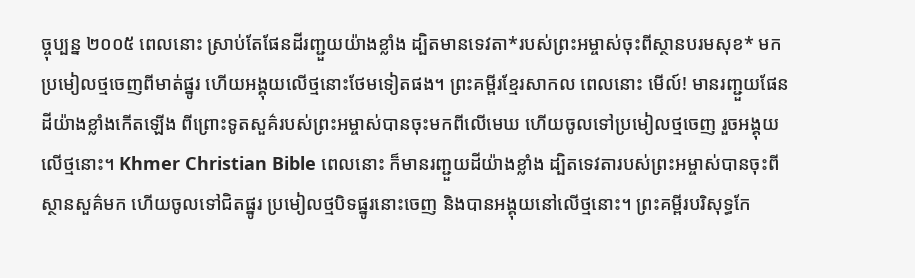ច្ចុប្បន្ន ២០០៥ ពេលនោះ ស្រាប់តែផែនដីរញ្ជួយយ៉ាងខ្លាំង ដ្បិតមានទេវតា*របស់ព្រះអម្ចាស់ចុះពីស្ថានបរមសុខ* មកប្រមៀលថ្មចេញពីមាត់ផ្នូរ ហើយអង្គុយលើថ្មនោះថែមទៀតផង។ ព្រះគម្ពីរខ្មែរសាកល ពេលនោះ មើល៍! មានរញ្ជួយផែនដីយ៉ាងខ្លាំងកើតឡើង ពីព្រោះទូតសួគ៌របស់ព្រះអម្ចាស់បានចុះមកពីលើមេឃ ហើយចូលទៅប្រមៀលថ្មចេញ រួចអង្គុយលើថ្មនោះ។ Khmer Christian Bible ពេលនោះ ក៏មានរញ្ជួយដីយ៉ាងខ្លាំង ដ្បិតទេវតារបស់ព្រះអម្ចាស់បានចុះពីស្ថានសួគ៌មក ហើយចូលទៅជិតផ្នូរ ប្រមៀលថ្មបិទផ្នូរនោះចេញ និងបានអង្គុយនៅលើថ្មនោះ។ ព្រះគម្ពីរបរិសុទ្ធកែ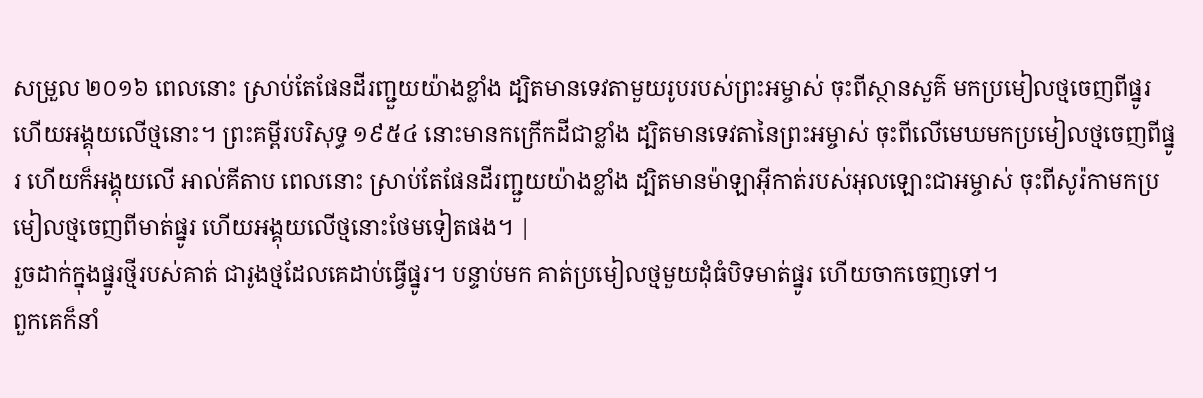សម្រួល ២០១៦ ពេលនោះ ស្រាប់តែផែនដីរញ្ជួយយ៉ាងខ្លាំង ដ្បិតមានទេវតាមួយរូបរបស់ព្រះអម្ចាស់ ចុះពីស្ថានសួគ៌ មកប្រមៀលថ្មចេញពីផ្នូរ ហើយអង្គុយលើថ្មនោះ។ ព្រះគម្ពីរបរិសុទ្ធ ១៩៥៤ នោះមានកក្រើកដីជាខ្លាំង ដ្បិតមានទេវតានៃព្រះអម្ចាស់ ចុះពីលើមេឃមកប្រមៀលថ្មចេញពីផ្នូរ ហើយក៏អង្គុយលើ អាល់គីតាប ពេលនោះ ស្រាប់តែផែនដីរញ្ជួយយ៉ាងខ្លាំង ដ្បិតមានម៉ាឡាអ៊ីកាត់របស់អុលឡោះជាអម្ចាស់ ចុះពីសូរ៉កាមកប្រមៀលថ្មចេញពីមាត់ផ្នូរ ហើយអង្គុយលើថ្មនោះថែមទៀតផង។ |
រួចដាក់ក្នុងផ្នូរថ្មីរបស់គាត់ ជារូងថ្មដែលគេដាប់ធ្វើផ្នូរ។ បន្ទាប់មក គាត់ប្រមៀលថ្មមួយដុំធំបិទមាត់ផ្នូរ ហើយចាកចេញទៅ។
ពួកគេក៏នាំ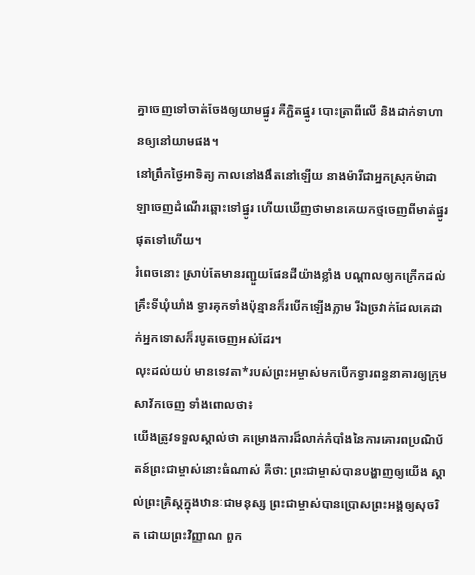គ្នាចេញទៅចាត់ចែងឲ្យយាមផ្នូរ គឺភ្ជិតផ្នូរ បោះត្រាពីលើ និងដាក់ទាហានឲ្យនៅយាមផង។
នៅព្រឹកថ្ងៃអាទិត្យ កាលនៅងងឹតនៅឡើយ នាងម៉ារីជាអ្នកស្រុកម៉ាដាឡាចេញដំណើរឆ្ពោះទៅផ្នូរ ហើយឃើញថាមានគេយកថ្មចេញពីមាត់ផ្នូរផុតទៅហើយ។
រំពេចនោះ ស្រាប់តែមានរញ្ជួយផែនដីយ៉ាងខ្លាំង បណ្ដាលឲ្យកក្រើកដល់គ្រឹះទីឃុំឃាំង ទ្វារគុកទាំងប៉ុន្មានក៏របើកឡើងភ្លាម រីឯច្រវាក់ដែលគេដាក់អ្នកទោសក៏របូតចេញអស់ដែរ។
លុះដល់យប់ មានទេវតា*របស់ព្រះអម្ចាស់មកបើកទ្វារពន្ធនាគារឲ្យក្រុមសាវ័កចេញ ទាំងពោលថា៖
យើងត្រូវទទួលស្គាល់ថា គម្រោងការដ៏លាក់កំបាំងនៃការគោរពប្រណិប័តន៍ព្រះជាម្ចាស់នោះធំណាស់ គឺថា: ព្រះជាម្ចាស់បានបង្ហាញឲ្យយើង ស្គាល់ព្រះគ្រិស្តក្នុងឋានៈជាមនុស្ស ព្រះជាម្ចាស់បានប្រោសព្រះអង្គឲ្យសុចរិត ដោយព្រះវិញ្ញាណ ពួក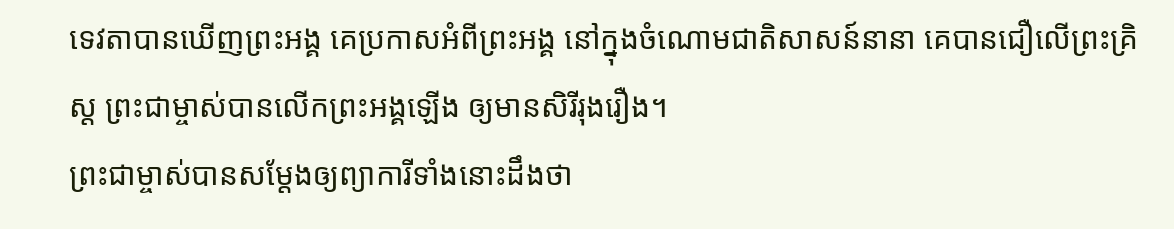ទេវតាបានឃើញព្រះអង្គ គេប្រកាសអំពីព្រះអង្គ នៅក្នុងចំណោមជាតិសាសន៍នានា គេបានជឿលើព្រះគ្រិស្ត ព្រះជាម្ចាស់បានលើកព្រះអង្គឡើង ឲ្យមានសិរីរុងរឿង។
ព្រះជាម្ចាស់បានសម្តែងឲ្យព្យាការីទាំងនោះដឹងថា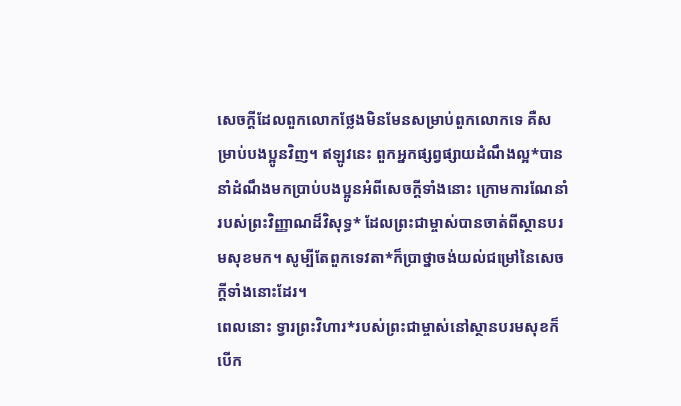សេចក្ដីដែលពួកលោកថ្លែងមិនមែនសម្រាប់ពួកលោកទេ គឺសម្រាប់បងប្អូនវិញ។ ឥឡូវនេះ ពួកអ្នកផ្សព្វផ្សាយដំណឹងល្អ*បាននាំដំណឹងមកប្រាប់បងប្អូនអំពីសេចក្ដីទាំងនោះ ក្រោមការណែនាំរបស់ព្រះវិញ្ញាណដ៏វិសុទ្ធ* ដែលព្រះជាម្ចាស់បានចាត់ពីស្ថានបរមសុខមក។ សូម្បីតែពួកទេវតា*ក៏ប្រាថ្នាចង់យល់ជម្រៅនៃសេចក្ដីទាំងនោះដែរ។
ពេលនោះ ទ្វារព្រះវិហារ*របស់ព្រះជាម្ចាស់នៅស្ថានបរមសុខក៏បើក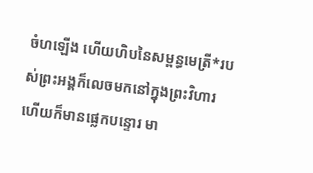ចំហឡើង ហើយហិបនៃសម្ពន្ធមេត្រី*របស់ព្រះអង្គក៏លេចមកនៅក្នុងព្រះវិហារ ហើយក៏មានផ្លេកបន្ទោរ មា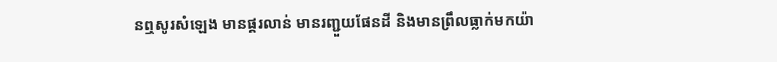នឮសូរសំឡេង មានផ្គរលាន់ មានរញ្ជួយផែនដី និងមានព្រឹលធ្លាក់មកយ៉ា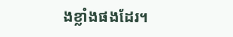ងខ្លាំងផងដែរ។